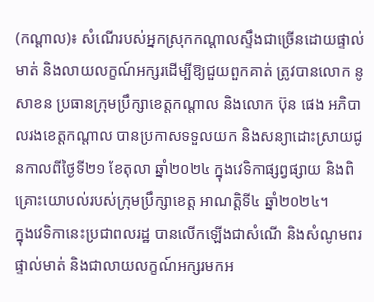(កណ្តាល)៖ សំណើរបស់អ្នកស្រុកកណ្ដាលស្ទឹងជាច្រើនដោយផ្ទាល់មាត់ និងលាយលក្ខណ៍អក្សរដើម្បីឱ្យជួយពួកគាត់ ត្រូវបានលោក នូ សាខន ប្រធានក្រុមប្រឹក្សាខេត្តកណ្តាល និងលោក ប៊ុន ផេង អភិបាលរងខេត្តកណ្តាល បានប្រកាសទទួលយក និងសន្យាដោះស្រាយជូនកាលពីថ្ងៃទី២១ ខែតុលា ឆ្នាំ២០២៤ ក្នុងវេទិកាផ្សព្វផ្សាយ និងពិគ្រោះយោបល់របស់ក្រុមប្រឹក្សាខេត្ត អាណត្តិទី៤ ឆ្នាំ២០២៤។
ក្នុងវេទិកានេះប្រជាពលរដ្ឋ បានលើកឡើងជាសំណើ និងសំណូមពរផ្ទាល់មាត់ និងជាលាយលក្ខណ៍អក្សរមកអ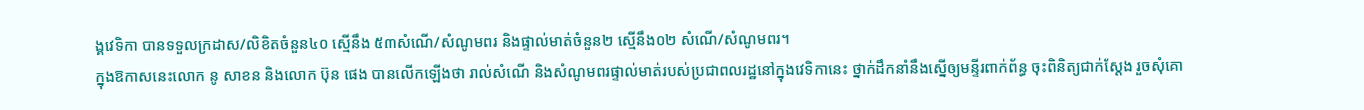ង្គវេទិកា បានទទួលក្រដាស/លិខិតចំនួន៤០ ស្មើនឹង ៥៣សំណើ/សំណូមពរ និងផ្ទាល់មាត់ចំនួន២ ស្មើនឹង០២ សំណើ/សំណូមពរ។
ក្នុងឱកាសនេះលោក នូ សាខន និងលោក ប៊ុន ផេង បានលើកឡើងថា រាល់សំណើ និងសំណូមពរផ្ទាល់មាត់របស់ប្រជាពលរដ្ឋនៅក្នុងវេទិកានេះ ថ្នាក់ដឹកនាំនឹងស្នើឲ្យមន្ទីរពាក់ព័ន្ធ ចុះពិនិត្យជាក់ស្តែង រួចសុំគោ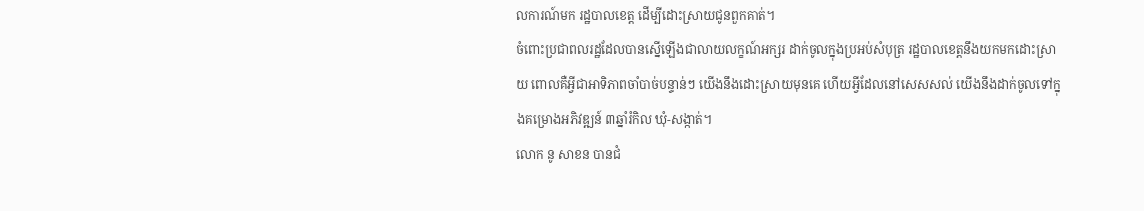លការណ៍មក រដ្ឋបាលខេត្ត ដើម្បីដោះស្រាយជូនពួកគាត់។
ចំពោះប្រជាពលរដ្ឋដែលបានស្នើឡើងជាលាយលក្ខណ៍អក្សរ ដាក់ចូលក្នុងប្រអប់សំបុត្រ រដ្ឋបាលខេត្តនឹងយកមកដោះស្រាយ ពោលគឺអ្វីជាអាទិភាពចាំបាច់បន្ទាន់ៗ យើងនឹងដោះស្រាយមុនគេ ហើយអ្វីដែលនៅសេសសល់ យើងនឹងដាក់ចូលទៅក្នុងគម្រោងអភិវឌ្ឍន៍ ៣ឆ្នាំរំកិល ឃុំ-សង្កាត់។
លោក នូ សាខន បានជំ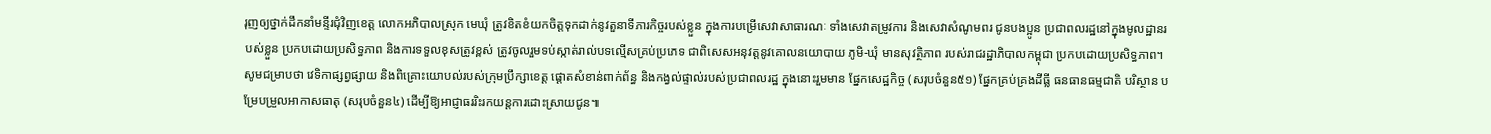រុញឲ្យថ្នាក់ដឹកនាំមន្ទីរជុំវិញខេត្ត លោកអភិបាលស្រុក មេឃុំ ត្រូវខិតខំយកចិត្តទុកដាក់នូវតួនាទីភារកិច្ចរបស់ខ្លួន ក្នុងការបម្រើសេវាសាធារណៈ ទាំងសេវាតម្រូវការ និងសេវាសំណូមពរ ជូនបងប្អូន ប្រជាពលរដ្ឋនៅក្នុងមូលដ្ឋានរបស់ខ្លួន ប្រកបដោយប្រសិទ្ធភាព និងការទទួលខុសត្រូវខ្ពស់ ត្រូវចូលរួមទប់ស្កាត់រាល់បទល្មើសគ្រប់ប្រភេទ ជាពិសេសអនុវត្តនូវគោលនយោបាយ ភូមិ-ឃុំ មានសុវត្ថិភាព របស់រាជរដ្ឋាភិបាលកម្ពុជា ប្រកបដោយប្រសិទ្ធភាព។
សូមជម្រាបថា វេទិកាផ្សព្វផ្សាយ និងពិគ្រោះយោបល់របស់ក្រុមប្រឹក្សាខេត្ត ផ្តោតសំខាន់ពាក់ព័ន្ធ និងកង្វល់ផ្ទាល់របស់ប្រជាពលរដ្ឋ ក្នុងនោះរួមមាន ផ្នែកសេដ្ឋកិច្ច (សរុបចំនួន៥១) ផ្នែកគ្រប់គ្រងដីធ្លី ធនធានធម្មជាតិ បរិស្ថាន បម្រែបម្រួលអាកាសធាតុ (សរុបចំនួន៤) ដើម្បីឱ្យអាជ្ញាធររិះរកយន្តការដោះស្រាយជូន៕